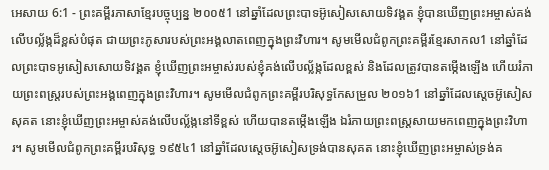អេសាយ 6:1 - ព្រះគម្ពីរភាសាខ្មែរបច្ចុប្បន្ន ២០០៥1 នៅឆ្នាំដែលព្រះបាទអ៊ូសៀសសោយទិវង្គត ខ្ញុំបានឃើញព្រះអម្ចាស់គង់លើបល្ល័ង្កដ៏ខ្ពស់បំផុត ជាយព្រះភូសារបស់ព្រះអង្គលាតពេញក្នុងព្រះវិហារ។ សូមមើលជំពូកព្រះគម្ពីរខ្មែរសាកល1 នៅឆ្នាំដែលព្រះបាទអូសៀសសោយទិវង្គត ខ្ញុំឃើញព្រះអម្ចាស់របស់ខ្ញុំគង់លើបល្ល័ង្កដែលខ្ពស់ និងដែលត្រូវបានតម្កើងឡើង ហើយរំភាយព្រះពស្ត្ររបស់ព្រះអង្គពេញក្នុងព្រះវិហារ។ សូមមើលជំពូកព្រះគម្ពីរបរិសុទ្ធកែសម្រួល ២០១៦1 នៅឆ្នាំដែលស្តេចអ៊ូសៀសសុគត នោះខ្ញុំឃើញព្រះអម្ចាស់គង់លើបល្ល័ង្កនៅទីខ្ពស់ ហើយបានតម្កើងឡើង ឯរំភាយព្រះពស្ត្រសាយមកពេញក្នុងព្រះវិហារ។ សូមមើលជំពូកព្រះគម្ពីរបរិសុទ្ធ ១៩៥៤1 នៅឆ្នាំដែលស្តេចអ៊ូសៀសទ្រង់បានសុគត នោះខ្ញុំឃើញព្រះអម្ចាស់ទ្រង់គ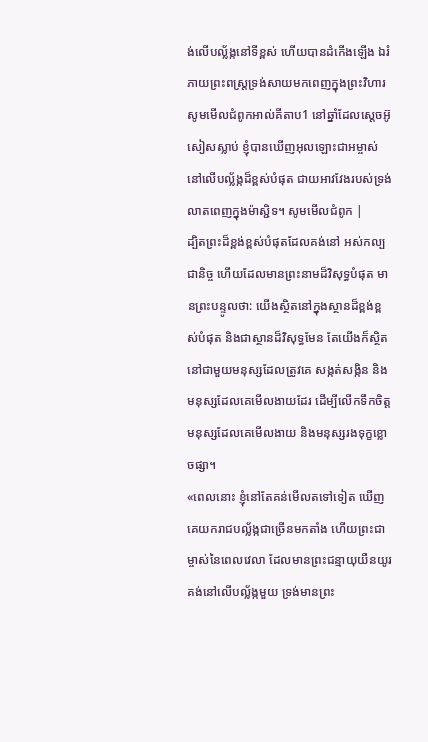ង់លើបល្ល័ង្កនៅទីខ្ពស់ ហើយបានដំកើងឡើង ឯរំភាយព្រះពស្ត្រទ្រង់សាយមកពេញក្នុងព្រះវិហារ សូមមើលជំពូកអាល់គីតាប1 នៅឆ្នាំដែលស្តេចអ៊ូសៀសស្លាប់ ខ្ញុំបានឃើញអុលឡោះជាអម្ចាស់នៅលើបល្ល័ង្កដ៏ខ្ពស់បំផុត ជាយអាវវែងរបស់ទ្រង់លាតពេញក្នុងម៉ាស្ជិទ។ សូមមើលជំពូក |
ដ្បិតព្រះដ៏ខ្ពង់ខ្ពស់បំផុតដែលគង់នៅ អស់កល្បជានិច្ច ហើយដែលមានព្រះនាមដ៏វិសុទ្ធបំផុត មានព្រះបន្ទូលថា: យើងស្ថិតនៅក្នុងស្ថានដ៏ខ្ពង់ខ្ពស់បំផុត និងជាស្ថានដ៏វិសុទ្ធមែន តែយើងក៏ស្ថិតនៅជាមួយមនុស្សដែលត្រូវគេ សង្កត់សង្កិន និងមនុស្សដែលគេមើលងាយដែរ ដើម្បីលើកទឹកចិត្តមនុស្សដែលគេមើលងាយ និងមនុស្សរងទុក្ខខ្លោចផ្សា។
«ពេលនោះ ខ្ញុំនៅតែគន់មើលតទៅទៀត ឃើញគេយករាជបល្ល័ង្កជាច្រើនមកតាំង ហើយព្រះជាម្ចាស់នៃពេលវេលា ដែលមានព្រះជន្មាយុយឺនយូរ គង់នៅលើបល្ល័ង្កមួយ ទ្រង់មានព្រះ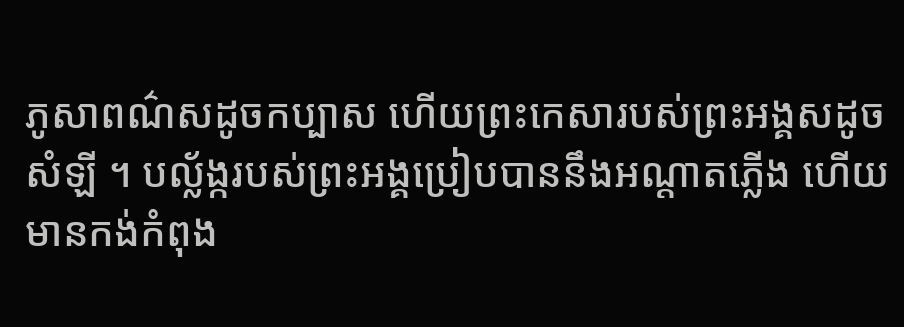ភូសាពណ៌សដូចកប្បាស ហើយព្រះកេសារបស់ព្រះអង្គសដូចសំឡី ។ បល្ល័ង្ករបស់ព្រះអង្គប្រៀបបាននឹងអណ្ដាតភ្លើង ហើយមានកង់កំពុង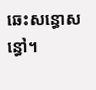ឆេះសន្ធោសន្ធៅ។